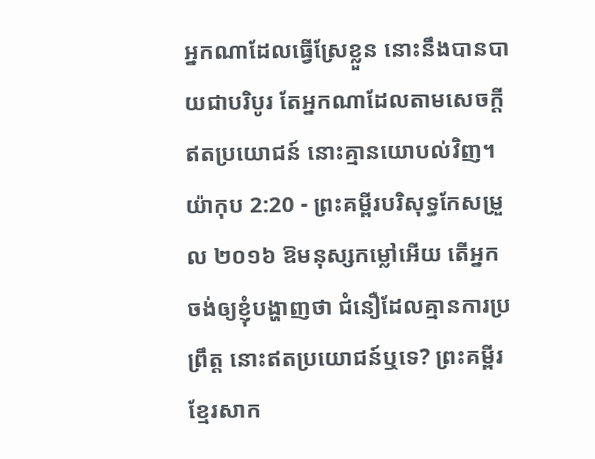អ្នកណាដែលធ្វើស្រែខ្លួន នោះនឹងបានបាយជាបរិបូរ តែអ្នកណាដែលតាមសេចក្ដីឥតប្រយោជន៍ នោះគ្មានយោបល់វិញ។
យ៉ាកុប 2:20 - ព្រះគម្ពីរបរិសុទ្ធកែសម្រួល ២០១៦ ឱមនុស្សកម្លៅអើយ តើអ្នកចង់ឲ្យខ្ញុំបង្ហាញថា ជំនឿដែលគ្មានការប្រព្រឹត្ត នោះឥតប្រយោជន៍ឬទេ? ព្រះគម្ពីរខ្មែរសាក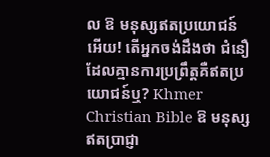ល ឱ មនុស្សឥតប្រយោជន៍អើយ! តើអ្នកចង់ដឹងថា ជំនឿដែលគ្មានការប្រព្រឹត្តគឺឥតប្រយោជន៍ឬ? Khmer Christian Bible ឱ មនុស្សឥតប្រាជ្ញា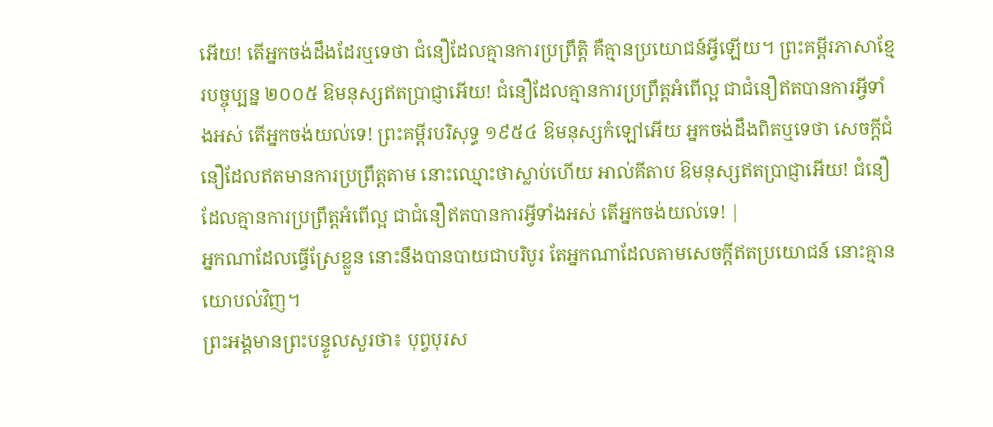អើយ! តើអ្នកចង់ដឹងដែរឬទេថា ជំនឿដែលគ្មានការប្រព្រឹត្ដិ គឺគ្មានប្រយោជន៍អ្វីឡើយ។ ព្រះគម្ពីរភាសាខ្មែរបច្ចុប្បន្ន ២០០៥ ឱមនុស្សឥតប្រាជ្ញាអើយ! ជំនឿដែលគ្មានការប្រព្រឹត្តអំពើល្អ ជាជំនឿឥតបានការអ្វីទាំងអស់ តើអ្នកចង់យល់ទេ! ព្រះគម្ពីរបរិសុទ្ធ ១៩៥៤ ឱមនុស្សកំឡៅអើយ អ្នកចង់ដឹងពិតឬទេថា សេចក្ដីជំនឿដែលឥតមានការប្រព្រឹត្តតាម នោះឈ្មោះថាស្លាប់ហើយ អាល់គីតាប ឱមនុស្សឥតប្រាជ្ញាអើយ! ជំនឿដែលគ្មានការប្រព្រឹត្ដអំពើល្អ ជាជំនឿឥតបានការអ្វីទាំងអស់ តើអ្នកចង់យល់ទេ! |
អ្នកណាដែលធ្វើស្រែខ្លួន នោះនឹងបានបាយជាបរិបូរ តែអ្នកណាដែលតាមសេចក្ដីឥតប្រយោជន៍ នោះគ្មានយោបល់វិញ។
ព្រះអង្គមានព្រះបន្ទូលសួរថា៖ បុព្វបុរស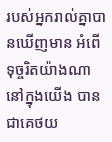របស់អ្នករាល់គ្នាបានឃើញមាន អំពើទុច្ចរិតយ៉ាងណានៅក្នុងយើង បានជាគេថយ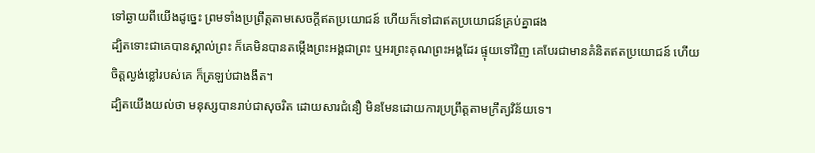ទៅឆ្ងាយពីយើងដូច្នេះ ព្រមទាំងប្រព្រឹត្តតាមសេចក្ដីឥតប្រយោជន៍ ហើយក៏ទៅជាឥតប្រយោជន៍គ្រប់គ្នាផង
ដ្បិតទោះជាគេបានស្គាល់ព្រះ ក៏គេមិនបានតម្កើងព្រះអង្គជាព្រះ ឬអរព្រះគុណព្រះអង្គដែរ ផ្ទុយទៅវិញ គេបែរជាមានគំនិតឥតប្រយោជន៍ ហើយចិត្តល្ងង់ខ្លៅរបស់គេ ក៏ត្រឡប់ជាងងឹត។
ដ្បិតយើងយល់ថា មនុស្សបានរាប់ជាសុចរិត ដោយសារជំនឿ មិនមែនដោយការប្រព្រឹត្តតាមក្រឹត្យវិន័យទេ។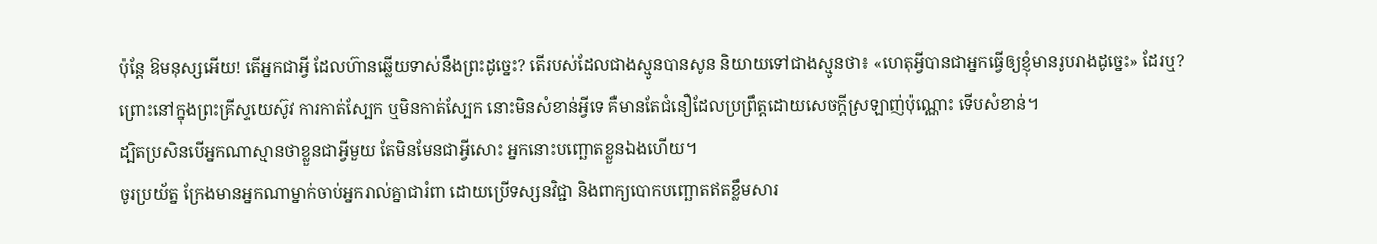ប៉ុន្តែ ឱមនុស្សអើយ! តើអ្នកជាអ្វី ដែលហ៊ានឆ្លើយទាស់នឹងព្រះដូច្នេះ? តើរបស់ដែលជាងស្មូនបានសូន និយាយទៅជាងស្មូនថា៖ «ហេតុអ្វីបានជាអ្នកធ្វើឲ្យខ្ញុំមានរូបរាងដូច្នេះ» ដែរឬ?
ព្រោះនៅក្នុងព្រះគ្រីស្ទយេស៊ូវ ការកាត់ស្បែក ឬមិនកាត់ស្បែក នោះមិនសំខាន់អ្វីទេ គឺមានតែជំនឿដែលប្រព្រឹត្តដោយសេចក្ដីស្រឡាញ់ប៉ុណ្ណោះ ទើបសំខាន់។
ដ្បិតប្រសិនបើអ្នកណាស្មានថាខ្លួនជាអ្វីមួយ តែមិនមែនជាអ្វីសោះ អ្នកនោះបញ្ឆោតខ្លួនឯងហើយ។
ចូរប្រយ័ត្ន ក្រែងមានអ្នកណាម្នាក់ចាប់អ្នករាល់គ្នាជារំពា ដោយប្រើទស្សនវិជ្ជា និងពាក្យបោកបញ្ឆោតឥតខ្លឹមសារ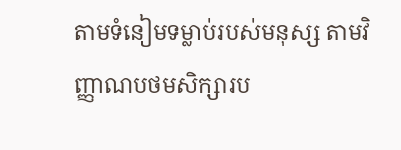តាមទំនៀមទម្លាប់របស់មនុស្ស តាមវិញ្ញាណបថមសិក្សារប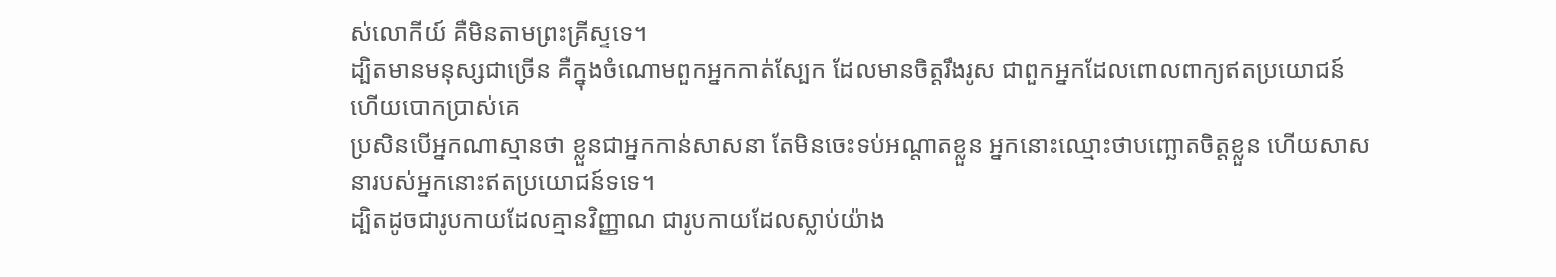ស់លោកីយ៍ គឺមិនតាមព្រះគ្រីស្ទទេ។
ដ្បិតមានមនុស្សជាច្រើន គឺក្នុងចំណោមពួកអ្នកកាត់ស្បែក ដែលមានចិត្តរឹងរូស ជាពួកអ្នកដែលពោលពាក្យឥតប្រយោជន៍ ហើយបោកប្រាស់គេ
ប្រសិនបើអ្នកណាស្មានថា ខ្លួនជាអ្នកកាន់សាសនា តែមិនចេះទប់អណ្តាតខ្លួន អ្នកនោះឈ្មោះថាបញ្ឆោតចិត្តខ្លួន ហើយសាសនារបស់អ្នកនោះឥតប្រយោជន៍ទទេ។
ដ្បិតដូចជារូបកាយដែលគ្មានវិញ្ញាណ ជារូបកាយដែលស្លាប់យ៉ាង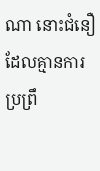ណា នោះជំនឿដែលគ្មានការប្រព្រឹ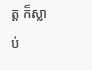ត្ត ក៏ស្លាប់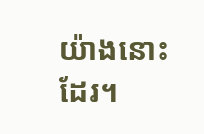យ៉ាងនោះដែរ។